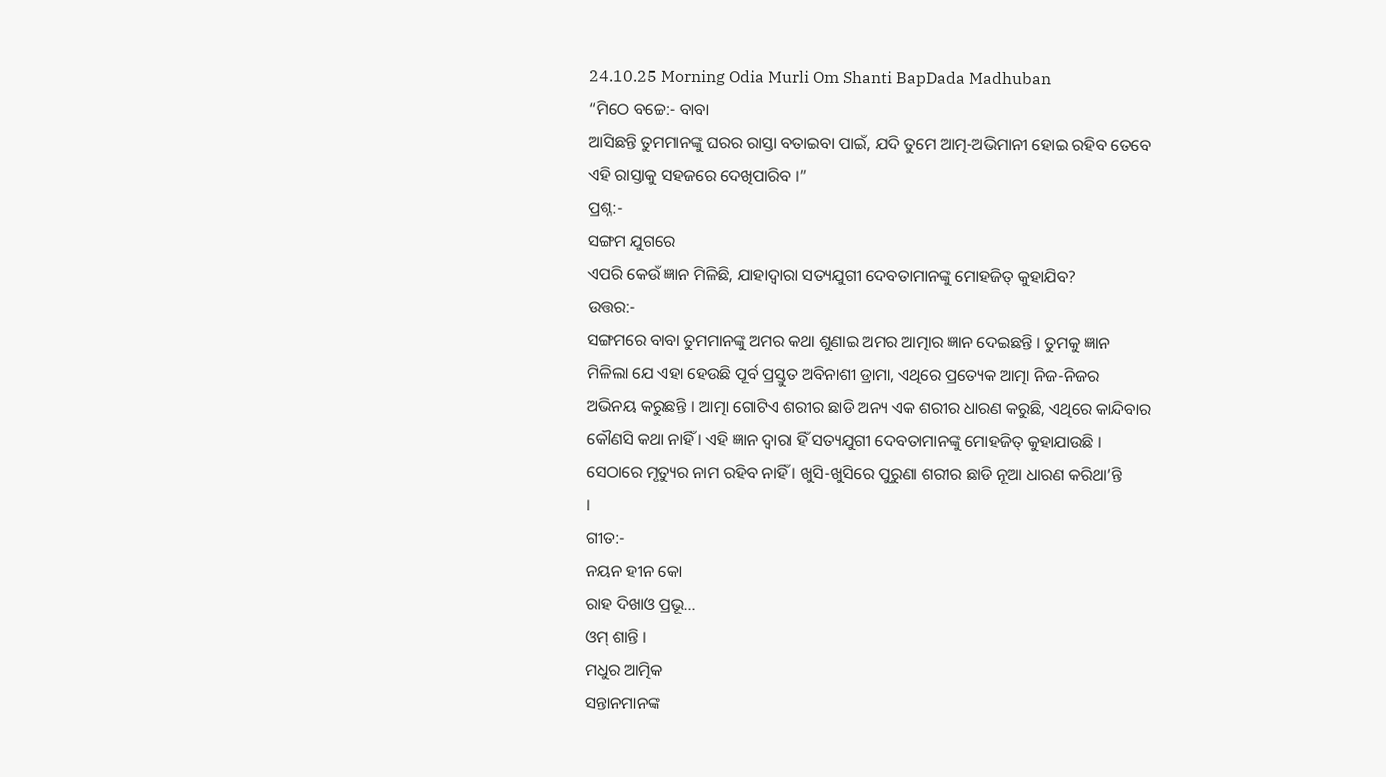24.10.25 Morning Odia Murli Om Shanti BapDada Madhuban
“ମିଠେ ବଚ୍ଚେ:- ବାବା
ଆସିଛନ୍ତି ତୁମମାନଙ୍କୁ ଘରର ରାସ୍ତା ବତାଇବା ପାଇଁ, ଯଦି ତୁମେ ଆତ୍ମ-ଅଭିମାନୀ ହୋଇ ରହିବ ତେବେ
ଏହି ରାସ୍ତାକୁ ସହଜରେ ଦେଖିପାରିବ ।”
ପ୍ରଶ୍ନ:-
ସଙ୍ଗମ ଯୁଗରେ
ଏପରି କେଉଁ ଜ୍ଞାନ ମିଳିଛି, ଯାହାଦ୍ୱାରା ସତ୍ୟଯୁଗୀ ଦେବତାମାନଙ୍କୁ ମୋହଜିତ୍ କୁହାଯିବ?
ଉତ୍ତର:-
ସଙ୍ଗମରେ ବାବା ତୁମମାନଙ୍କୁ ଅମର କଥା ଶୁଣାଇ ଅମର ଆତ୍ମାର ଜ୍ଞାନ ଦେଇଛନ୍ତି । ତୁମକୁ ଜ୍ଞାନ
ମିଳିଲା ଯେ ଏହା ହେଉଛି ପୂର୍ବ ପ୍ରସ୍ତୁତ ଅବିନାଶୀ ଡ୍ରାମା, ଏଥିରେ ପ୍ରତ୍ୟେକ ଆତ୍ମା ନିଜ-ନିଜର
ଅଭିନୟ କରୁଛନ୍ତି । ଆତ୍ମା ଗୋଟିଏ ଶରୀର ଛାଡି ଅନ୍ୟ ଏକ ଶରୀର ଧାରଣ କରୁଛି, ଏଥିରେ କାନ୍ଦିବାର
କୌଣସି କଥା ନାହିଁ । ଏହି ଜ୍ଞାନ ଦ୍ୱାରା ହିଁ ସତ୍ୟଯୁଗୀ ଦେବତାମାନଙ୍କୁ ମୋହଜିତ୍ କୁହାଯାଉଛି ।
ସେଠାରେ ମୃତ୍ୟୁର ନାମ ରହିବ ନାହିଁ । ଖୁସି-ଖୁସିରେ ପୁରୁଣା ଶରୀର ଛାଡି ନୂଆ ଧାରଣ କରିଥା’ନ୍ତି
।
ଗୀତ:-
ନୟନ ହୀନ କୋ
ରାହ ଦିଖାଓ ପ୍ରଭୂ...
ଓମ୍ ଶାନ୍ତି ।
ମଧୁର ଆତ୍ମିକ
ସନ୍ତାନମାନଙ୍କ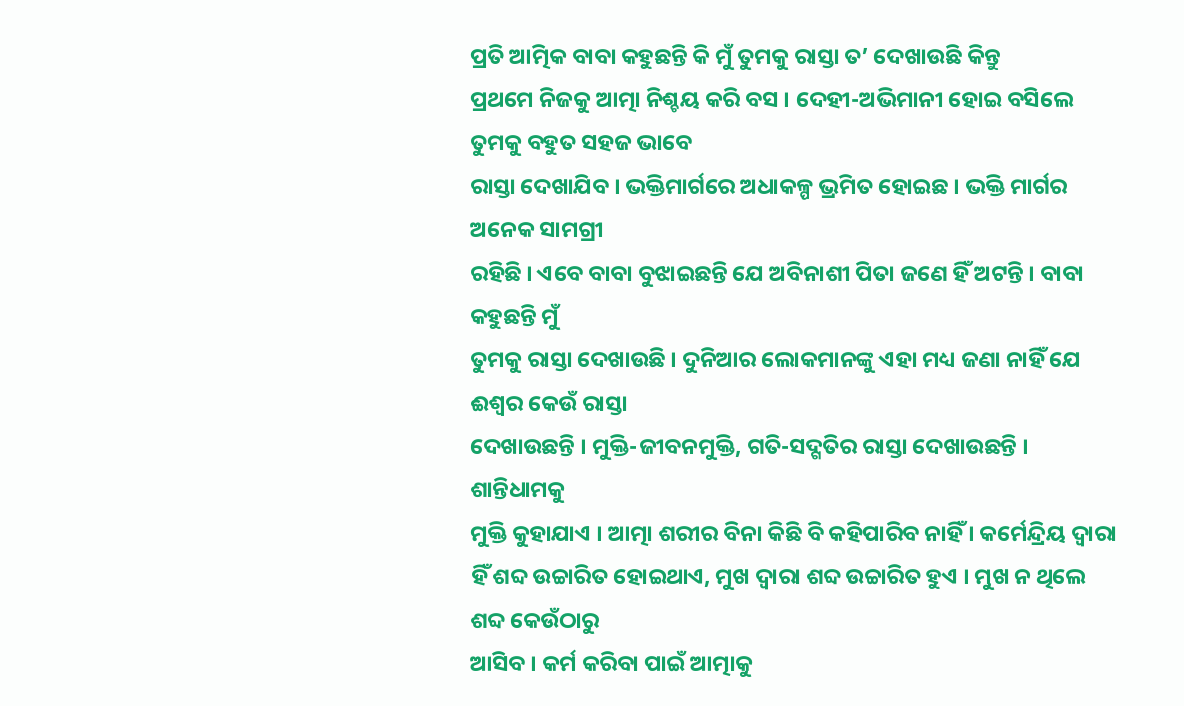ପ୍ରତି ଆତ୍ମିକ ବାବା କହୁଛନ୍ତି କି ମୁଁ ତୁମକୁ ରାସ୍ତା ତ’ ଦେଖାଉଛି କିନ୍ତୁ
ପ୍ରଥମେ ନିଜକୁ ଆତ୍ମା ନିଶ୍ଚୟ କରି ବସ । ଦେହୀ-ଅଭିମାନୀ ହୋଇ ବସିଲେ ତୁମକୁ ବହୁତ ସହଜ ଭାବେ
ରାସ୍ତା ଦେଖାଯିବ । ଭକ୍ତିମାର୍ଗରେ ଅଧାକଳ୍ପ ଭ୍ରମିତ ହୋଇଛ । ଭକ୍ତି ମାର୍ଗର ଅନେକ ସାମଗ୍ରୀ
ରହିଛି । ଏବେ ବାବା ବୁଝାଇଛନ୍ତି ଯେ ଅବିନାଶୀ ପିତା ଜଣେ ହିଁ ଅଟନ୍ତି । ବାବା କହୁଛନ୍ତି ମୁଁ
ତୁମକୁ ରାସ୍ତା ଦେଖାଉଛି । ଦୁନିଆର ଲୋକମାନଙ୍କୁ ଏହା ମଧ୍ୟ ଜଣା ନାହିଁ ଯେ ଈଶ୍ୱର କେଉଁ ରାସ୍ତା
ଦେଖାଉଛନ୍ତି । ମୁକ୍ତି-ଜୀବନମୁକ୍ତି, ଗତି-ସଦ୍ଗତିର ରାସ୍ତା ଦେଖାଉଛନ୍ତି । ଶାନ୍ତିଧାମକୁ
ମୁକ୍ତି କୁହାଯାଏ । ଆତ୍ମା ଶରୀର ବିନା କିଛି ବି କହିପାରିବ ନାହିଁ । କର୍ମେନ୍ଦ୍ରିୟ ଦ୍ୱାରା
ହିଁ ଶବ୍ଦ ଉଚ୍ଚାରିତ ହୋଇଥାଏ, ମୁଖ ଦ୍ୱାରା ଶବ୍ଦ ଉଚ୍ଚାରିତ ହୁଏ । ମୁଖ ନ ଥିଲେ ଶବ୍ଦ କେଉଁଠାରୁ
ଆସିବ । କର୍ମ କରିବା ପାଇଁ ଆତ୍ମାକୁ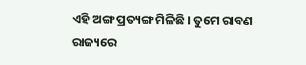ଏହି ଅଙ୍ଗ ପ୍ରତ୍ୟଙ୍ଗ ମିଳିଛି । ତୁମେ ରାବଣ ରାଜ୍ୟରେ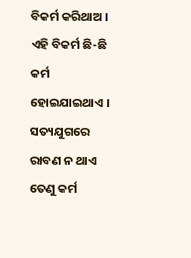ବିକର୍ମ କରିଥାଅ । ଏହି ବିକର୍ମ ଛି-ଛି କର୍ମ ହୋଇଯାଇଥାଏ । ସତ୍ୟଯୁଗରେ ରାବଣ ନ ଥାଏ ତେଣୁ କର୍ମ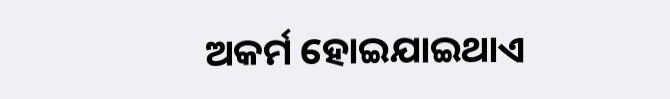ଅକର୍ମ ହୋଇଯାଇଥାଏ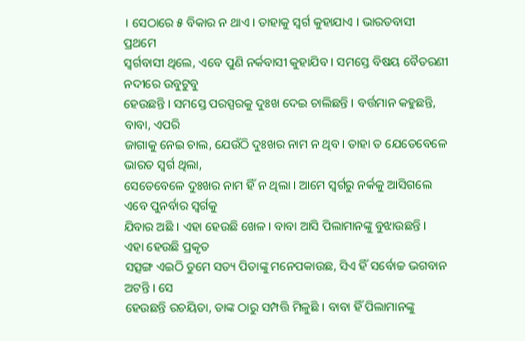। ସେଠାରେ ୫ ବିକାର ନ ଥାଏ । ତାହାକୁ ସ୍ୱର୍ଗ କୁହାଯାଏ । ଭାରତବାସୀ ପ୍ରଥମେ
ସ୍ୱର୍ଗବାସୀ ଥିଲେ, ଏବେ ପୁଣି ନର୍କବାସୀ କୁହାଯିବ । ସମସ୍ତେ ବିଷୟ ବୈତରଣୀ ନଦୀରେ ଉବୁଟୁବୁ
ହେଉଛନ୍ତି । ସମସ୍ତେ ପରସ୍ପରକୁ ଦୁଃଖ ଦେଇ ଚାଲିଛନ୍ତି । ବର୍ତ୍ତମାନ କହୁଛନ୍ତି, ବାବା, ଏପରି
ଜାଗାକୁ ନେଇ ଚାଲ, ଯେଉଁଠି ଦୁଃଖର ନାମ ନ ଥିବ । ତାହା ତ ଯେତେବେଳେ ଭାରତ ସ୍ୱର୍ଗ ଥିଲା,
ସେତେବେଳେ ଦୁଃଖର ନାମ ହିଁ ନ ଥିଲା । ଆମେ ସ୍ୱର୍ଗରୁ ନର୍କକୁ ଆସିଗଲେ ଏବେ ପୁନର୍ବାର ସ୍ୱର୍ଗକୁ
ଯିବାର ଅଛି । ଏହା ହେଉଛି ଖେଳ । ବାବା ଆସି ପିଲାମାନଙ୍କୁ ବୁଝାଉଛନ୍ତି । ଏହା ହେଉଛି ପ୍ରକୃତ
ସତ୍ସଙ୍ଗ ଏଇଠି ତୁମେ ସତ୍ୟ ପିତାଙ୍କୁ ମନେପକାଉଛ, ସିଏ ହିଁ ସର୍ବୋଚ୍ଚ ଭଗବାନ ଅଟନ୍ତି । ସେ
ହେଉଛନ୍ତି ରଚୟିତା, ତାଙ୍କ ଠାରୁ ସମ୍ପତ୍ତି ମିଳୁଛି । ବାବା ହିଁ ପିଲାମାନଙ୍କୁ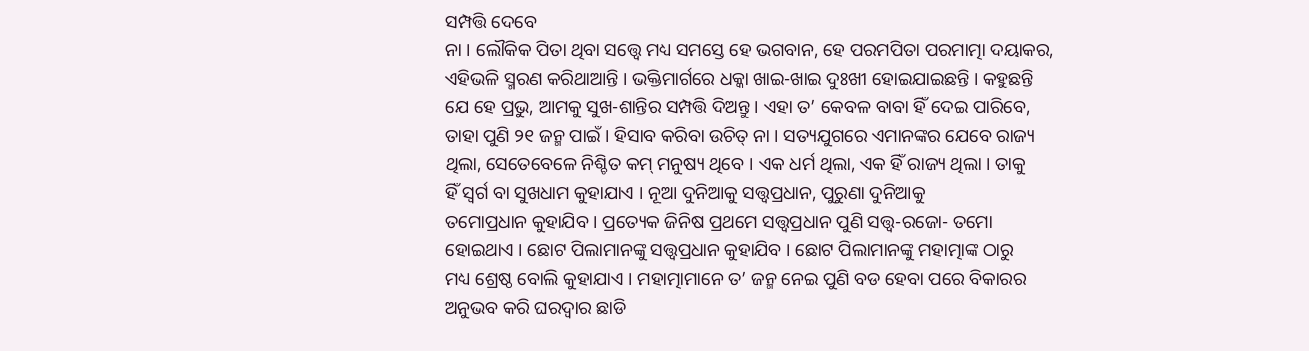ସମ୍ପତ୍ତି ଦେବେ
ନା । ଲୌକିକ ପିତା ଥିବା ସତ୍ତ୍ୱେ ମଧ୍ୟ ସମସ୍ତେ ହେ ଭଗବାନ, ହେ ପରମପିତା ପରମାତ୍ମା ଦୟାକର,
ଏହିଭଳି ସ୍ମରଣ କରିଥାଆନ୍ତି । ଭକ୍ତିମାର୍ଗରେ ଧକ୍କା ଖାଇ-ଖାଇ ଦୁଃଖୀ ହୋଇଯାଇଛନ୍ତି । କହୁଛନ୍ତି
ଯେ ହେ ପ୍ରଭୁ, ଆମକୁ ସୁଖ-ଶାନ୍ତିର ସମ୍ପତ୍ତି ଦିଅନ୍ତୁ । ଏହା ତ’ କେବଳ ବାବା ହିଁ ଦେଇ ପାରିବେ,
ତାହା ପୁଣି ୨୧ ଜନ୍ମ ପାଇଁ । ହିସାବ କରିବା ଉଚିତ୍ ନା । ସତ୍ୟଯୁଗରେ ଏମାନଙ୍କର ଯେବେ ରାଜ୍ୟ
ଥିଲା, ସେତେବେଳେ ନିଶ୍ଚିତ କମ୍ ମନୁଷ୍ୟ ଥିବେ । ଏକ ଧର୍ମ ଥିଲା, ଏକ ହିଁ ରାଜ୍ୟ ଥିଲା । ତାକୁ
ହିଁ ସ୍ୱର୍ଗ ବା ସୁଖଧାମ କୁହାଯାଏ । ନୂଆ ଦୁନିଆକୁ ସତ୍ତ୍ୱପ୍ରଧାନ, ପୁରୁଣା ଦୁନିଆକୁ
ତମୋପ୍ରଧାନ କୁହାଯିବ । ପ୍ରତ୍ୟେକ ଜିନିଷ ପ୍ରଥମେ ସତ୍ତ୍ୱପ୍ରଧାନ ପୁଣି ସତ୍ତ୍ୱ-ରଜୋ- ତମୋ
ହୋଇଥାଏ । ଛୋଟ ପିଲାମାନଙ୍କୁ ସତ୍ତ୍ୱପ୍ରଧାନ କୁହାଯିବ । ଛୋଟ ପିଲାମାନଙ୍କୁ ମହାତ୍ମାଙ୍କ ଠାରୁ
ମଧ୍ୟ ଶ୍ରେଷ୍ଠ ବୋଲି କୁହାଯାଏ । ମହାତ୍ମାମାନେ ତ’ ଜନ୍ମ ନେଇ ପୁଣି ବଡ ହେବା ପରେ ବିକାରର
ଅନୁଭବ କରି ଘରଦ୍ୱାର ଛାଡି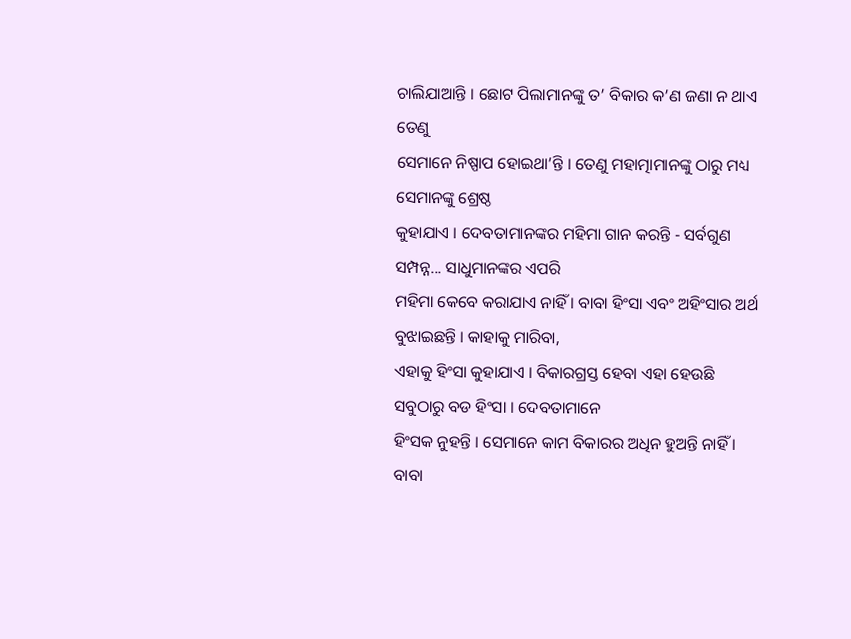ଚାଲିଯାଆନ୍ତି । ଛୋଟ ପିଲାମାନଙ୍କୁ ତ’ ବିକାର କ’ଣ ଜଣା ନ ଥାଏ ତେଣୁ
ସେମାନେ ନିଷ୍ପାପ ହୋଇଥା’ନ୍ତି । ତେଣୁ ମହାତ୍ମାମାନଙ୍କୁ ଠାରୁ ମଧ୍ୟ ସେମାନଙ୍କୁ ଶ୍ରେଷ୍ଠ
କୁହାଯାଏ । ଦେବତାମାନଙ୍କର ମହିମା ଗାନ କରନ୍ତି - ସର୍ବଗୁଣ ସମ୍ପନ୍ନ... ସାଧୁମାନଙ୍କର ଏପରି
ମହିମା କେବେ କରାଯାଏ ନାହିଁ । ବାବା ହିଂସା ଏବଂ ଅହିଂସାର ଅର୍ଥ ବୁଝାଇଛନ୍ତି । କାହାକୁ ମାରିବା,
ଏହାକୁ ହିଂସା କୁହାଯାଏ । ବିକାରଗ୍ରସ୍ତ ହେବା ଏହା ହେଉଛି ସବୁଠାରୁ ବଡ ହିଂସା । ଦେବତାମାନେ
ହିଂସକ ନୁହନ୍ତି । ସେମାନେ କାମ ବିକାରର ଅଧିନ ହୁଅନ୍ତି ନାହିଁ । ବାବା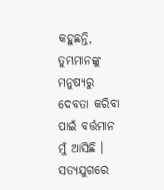କହୁଛନ୍ତି,
ତୁମ୍ଭମାନଙ୍କୁ ମନୁଷ୍ୟରୁ ଦେବତା କରିବା ପାଇଁ ବର୍ତ୍ତମାନ ମୁଁ ଆସିଛି । ସତ୍ୟଯୁଗରେ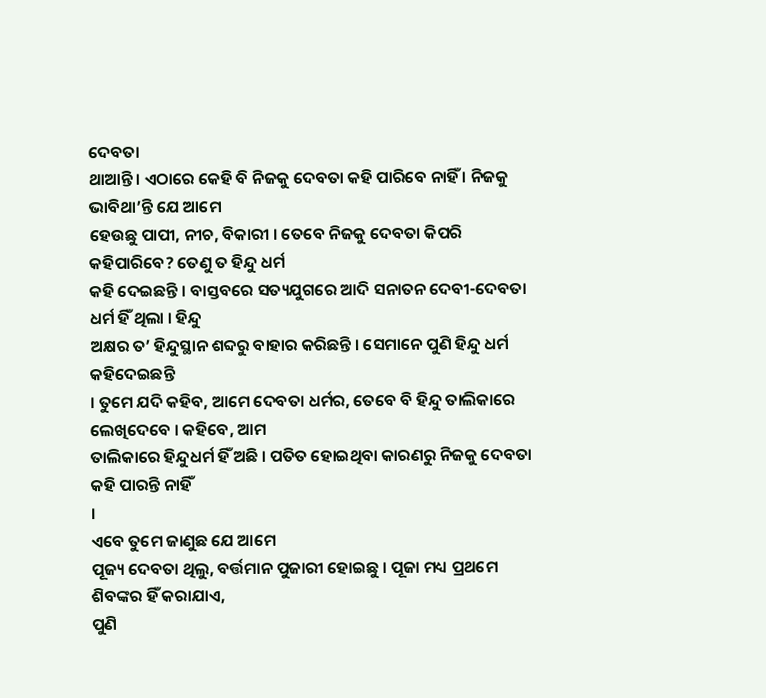ଦେବତା
ଥାଆନ୍ତି । ଏଠାରେ କେହି ବି ନିଜକୁ ଦେବତା କହି ପାରିବେ ନାହିଁ । ନିଜକୁ ଭାବିଥା’ନ୍ତି ଯେ ଆମେ
ହେଉଛୁ ପାପୀ, ନୀଚ, ବିକାରୀ । ତେବେ ନିଜକୁ ଦେବତା କିପରି କହିପାରିବେ? ତେଣୁ ତ ହିନ୍ଦୁ ଧର୍ମ
କହି ଦେଇଛନ୍ତି । ବାସ୍ତବରେ ସତ୍ୟଯୁଗରେ ଆଦି ସନାତନ ଦେବୀ-ଦେବତା ଧର୍ମ ହିଁ ଥିଲା । ହିନ୍ଦୁ
ଅକ୍ଷର ତ’ ହିନ୍ଦୁସ୍ଥାନ ଶବ୍ଦରୁ ବାହାର କରିଛନ୍ତି । ସେମାନେ ପୁଣି ହିନ୍ଦୁ ଧର୍ମ କହିଦେଇଛନ୍ତି
। ତୁମେ ଯଦି କହିବ, ଆମେ ଦେବତା ଧର୍ମର, ତେବେ ବି ହିନ୍ଦୁ ତାଲିକାରେ ଲେଖିଦେବେ । କହିବେ, ଆମ
ତାଲିକାରେ ହିନ୍ଦୁଧର୍ମ ହିଁ ଅଛି । ପତିତ ହୋଇଥିବା କାରଣରୁ ନିଜକୁ ଦେବତା କହି ପାରନ୍ତି ନାହିଁ
।
ଏବେ ତୁମେ ଜାଣୁଛ ଯେ ଆମେ
ପୂଜ୍ୟ ଦେବତା ଥିଲୁ, ବର୍ତ୍ତମାନ ପୁଜାରୀ ହୋଇଛୁ । ପୂଜା ମଧ୍ୟ ପ୍ରଥମେ ଶିବଙ୍କର ହିଁ କରାଯାଏ,
ପୁଣି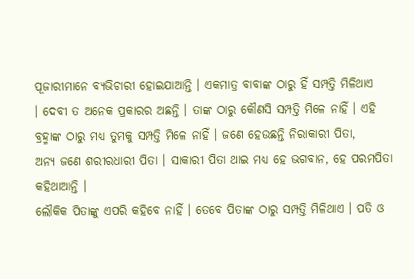ପୂଜାରୀମାନେ ବ୍ୟଭିଚାରୀ ହୋଇଯାଆନ୍ତି । ଏକମାତ୍ର ବାବାଙ୍କ ଠାରୁ ହିଁ ସମ୍ପତ୍ତି ମିଳିଥାଏ
। ଦେବୀ ତ ଅନେକ ପ୍ରକାରର ଅଛନ୍ତି । ତାଙ୍କ ଠାରୁ କୌଣସି ସମ୍ପତ୍ତି ମିଳେ ନାହିଁ । ଏହି
ବ୍ରହ୍ମାଙ୍କ ଠାରୁ ମଧ୍ୟ ତୁମକୁ ସମ୍ପତ୍ତି ମିଳେ ନାହିଁ । ଜଣେ ହେଉଛନ୍ତି ନିରାକାରୀ ପିତା,
ଅନ୍ୟ ଜଣେ ଶରୀରଧାରୀ ପିତା । ସାକାରୀ ପିତା ଥାଇ ମଧ୍ୟ ହେ ଭଗବାନ, ହେ ପରମପିତା କହିଥାଆନ୍ତି ।
ଲୌକିକ ପିତାଙ୍କୁ ଏପରି କହିବେ ନାହିଁ । ତେବେ ପିତାଙ୍କ ଠାରୁ ସମ୍ପତ୍ତି ମିଳିଥାଏ । ପତି ଓ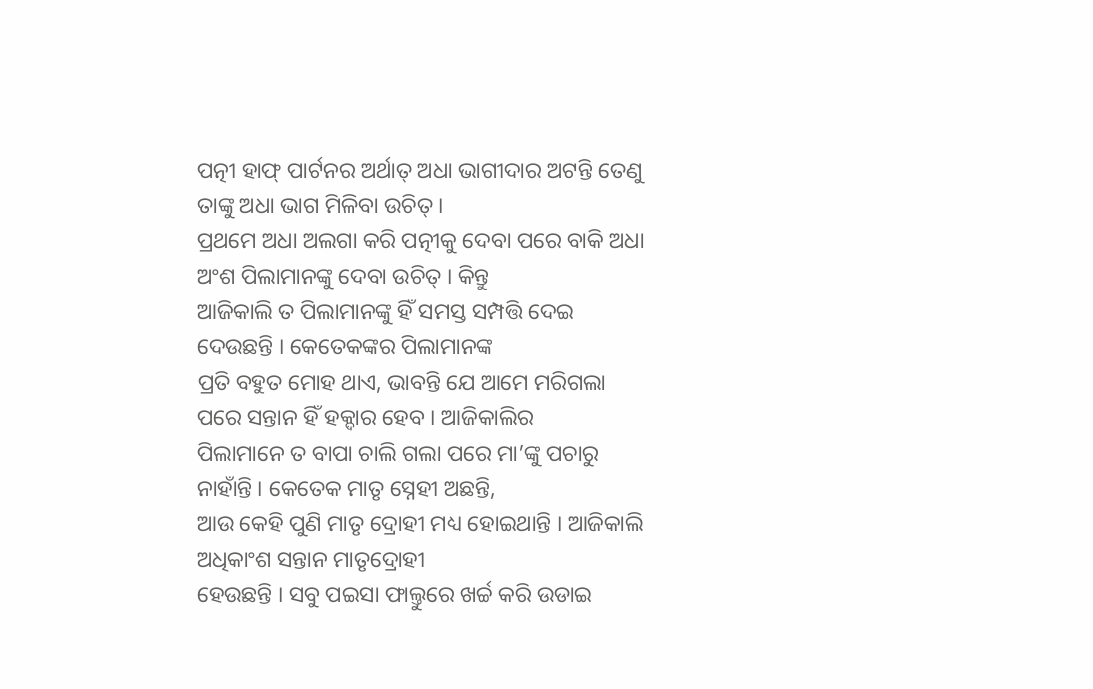ପତ୍ନୀ ହାଫ୍ ପାର୍ଟନର ଅର୍ଥାତ୍ ଅଧା ଭାଗୀଦାର ଅଟନ୍ତି ତେଣୁ ତାଙ୍କୁ ଅଧା ଭାଗ ମିଳିବା ଉଚିତ୍ ।
ପ୍ରଥମେ ଅଧା ଅଲଗା କରି ପତ୍ନୀକୁ ଦେବା ପରେ ବାକି ଅଧା ଅଂଶ ପିଲାମାନଙ୍କୁ ଦେବା ଉଚିତ୍ । କିନ୍ତୁ
ଆଜିକାଲି ତ ପିଲାମାନଙ୍କୁ ହିଁ ସମସ୍ତ ସମ୍ପତ୍ତି ଦେଇ ଦେଉଛନ୍ତି । କେତେକଙ୍କର ପିଲାମାନଙ୍କ
ପ୍ରତି ବହୁତ ମୋହ ଥାଏ, ଭାବନ୍ତି ଯେ ଆମେ ମରିଗଲା ପରେ ସନ୍ତାନ ହିଁ ହକ୍ଦାର ହେବ । ଆଜିକାଲିର
ପିଲାମାନେ ତ ବାପା ଚାଲି ଗଲା ପରେ ମା’ଙ୍କୁ ପଚାରୁ ନାହାଁନ୍ତି । କେତେକ ମାତୃ ସ୍ନେହୀ ଅଛନ୍ତି,
ଆଉ କେହି ପୁଣି ମାତୃ ଦ୍ରୋହୀ ମଧ୍ୟ ହୋଇଥାନ୍ତି । ଆଜିକାଲି ଅଧିକାଂଶ ସନ୍ତାନ ମାତୃଦ୍ରୋହୀ
ହେଉଛନ୍ତି । ସବୁ ପଇସା ଫାଲ୍ତୁରେ ଖର୍ଚ୍ଚ କରି ଉଡାଇ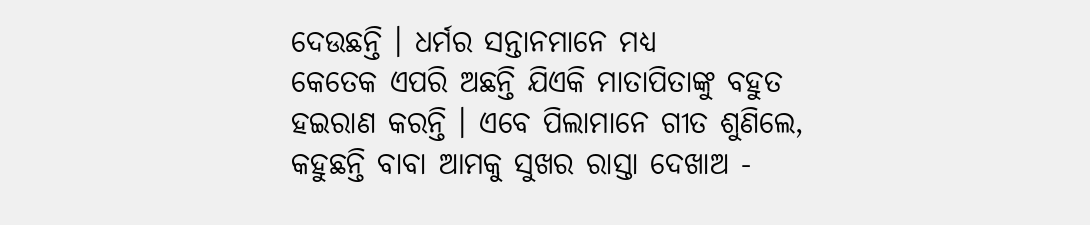ଦେଉଛନ୍ତି । ଧର୍ମର ସନ୍ତାନମାନେ ମଧ୍ୟ
କେତେକ ଏପରି ଅଛନ୍ତି ଯିଏକି ମାତାପିତାଙ୍କୁ ବହୁତ ହଇରାଣ କରନ୍ତି । ଏବେ ପିଲାମାନେ ଗୀତ ଶୁଣିଲେ,
କହୁଛନ୍ତି ବାବା ଆମକୁ ସୁଖର ରାସ୍ତା ଦେଖାଅ -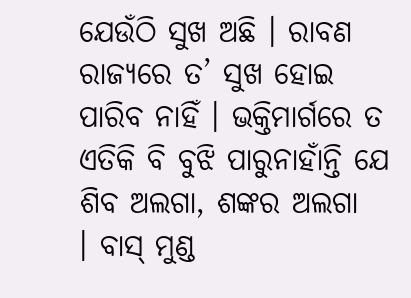ଯେଉଁଠି ସୁଖ ଅଛି । ରାବଣ ରାଜ୍ୟରେ ତ’ ସୁଖ ହୋଇ
ପାରିବ ନାହିଁ । ଭକ୍ତିମାର୍ଗରେ ତ ଏତିକି ବି ବୁଝି ପାରୁନାହାଁନ୍ତି ଯେ ଶିବ ଅଲଗା, ଶଙ୍କର ଅଲଗା
। ବାସ୍ ମୁଣ୍ଡ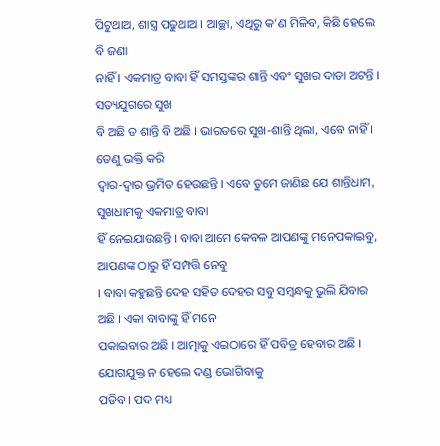ପିଟୁଥାଅ, ଶାସ୍ତ୍ର ପଢୁଥାଅ । ଆଚ୍ଛା, ଏଥିରୁ କ’ଣ ମିଳିବ, କିଛି ହେଲେ ବି ଜଣା
ନାହିଁ । ଏକମାତ୍ର ବାବା ହିଁ ସମସ୍ତଙ୍କର ଶାନ୍ତି ଏବଂ ସୁଖର ଦାତା ଅଟନ୍ତି । ସତ୍ୟଯୁଗରେ ସୁଖ
ବି ଅଛି ତ ଶାନ୍ତି ବି ଅଛି । ଭାରତରେ ସୁଖ-ଶାନ୍ତି ଥିଲା, ଏବେ ନାହିଁ । ତେଣୁ ଭକ୍ତି କରି
ଦ୍ୱାର-ଦ୍ୱାର ଭ୍ରମିତ ହେଉଛନ୍ତି । ଏବେ ତୁମେ ଜାଣିଛ ଯେ ଶାନ୍ତିଧାମ, ସୁଖଧାମକୁ ଏକମାତ୍ର ବାବା
ହିଁ ନେଇଯାଉଛନ୍ତି । ବାବା ଆମେ କେବଳ ଆପଣଙ୍କୁ ମନେପକାଇବୁ, ଆପଣଙ୍କ ଠାରୁ ହିଁ ସମ୍ପତ୍ତି ନେବୁ
। ବାବା କହୁଛନ୍ତି ଦେହ ସହିତ ଦେହର ସବୁ ସମ୍ବନ୍ଧକୁ ଭୁଲି ଯିବାର ଅଛି । ଏକା ବାବାଙ୍କୁ ହିଁ ମନେ
ପକାଇବାର ଅଛି । ଆତ୍ମାକୁ ଏଇଠାରେ ହିଁ ପବିତ୍ର ହେବାର ଅଛି । ଯୋଗଯୁକ୍ତ ନ ହେଲେ ଦଣ୍ଡ ଭୋଗିବାକୁ
ପଡିବ । ପଦ ମଧ୍ୟ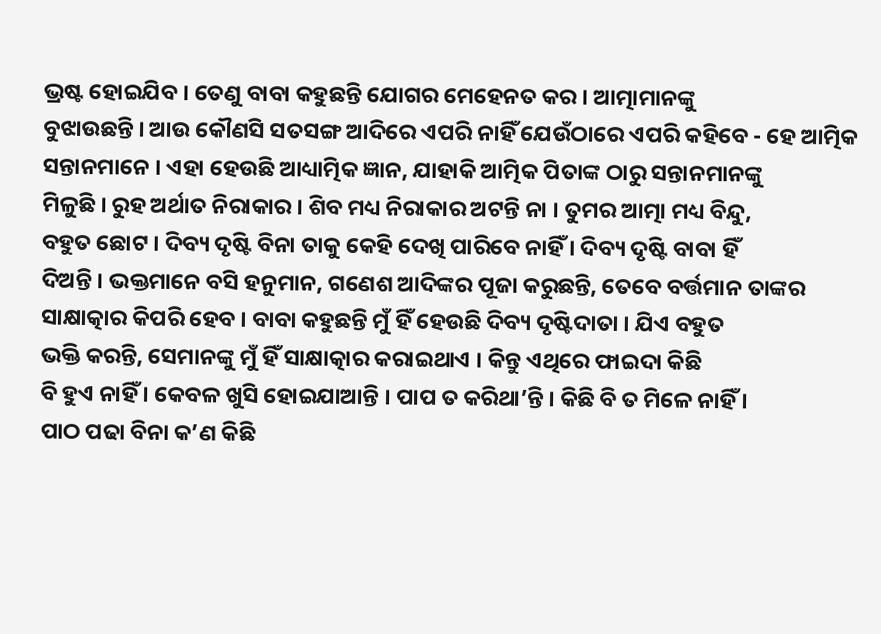ଭ୍ରଷ୍ଟ ହୋଇଯିବ । ତେଣୁ ବାବା କହୁଛନ୍ତି ଯୋଗର ମେହେନତ କର । ଆତ୍ମାମାନଙ୍କୁ
ବୁଝାଉଛନ୍ତି । ଆଉ କୌଣସି ସତସଙ୍ଗ ଆଦିରେ ଏପରି ନାହିଁ ଯେଉଁଠାରେ ଏପରି କହିବେ - ହେ ଆତ୍ମିକ
ସନ୍ତାନମାନେ । ଏହା ହେଉଛି ଆଧ୍ୟାତ୍ମିକ ଜ୍ଞାନ, ଯାହାକି ଆତ୍ମିକ ପିତାଙ୍କ ଠାରୁ ସନ୍ତାନମାନଙ୍କୁ
ମିଳୁଛି । ରୁହ ଅର୍ଥାତ ନିରାକାର । ଶିବ ମଧ୍ୟ ନିରାକାର ଅଟନ୍ତି ନା । ତୁମର ଆତ୍ମା ମଧ୍ୟ ବିନ୍ଦୁ,
ବହୁତ ଛୋଟ । ଦିବ୍ୟ ଦୃଷ୍ଟି ବିନା ତାକୁ କେହି ଦେଖି ପାରିବେ ନାହିଁ । ଦିବ୍ୟ ଦୃଷ୍ଟି ବାବା ହିଁ
ଦିଅନ୍ତି । ଭକ୍ତମାନେ ବସି ହନୁମାନ, ଗଣେଶ ଆଦିଙ୍କର ପୂଜା କରୁଛନ୍ତି, ତେବେ ବର୍ତ୍ତମାନ ତାଙ୍କର
ସାକ୍ଷାତ୍କାର କିପରି ହେବ । ବାବା କହୁଛନ୍ତି ମୁଁ ହିଁ ହେଉଛି ଦିବ୍ୟ ଦୃଷ୍ଟିଦାତା । ଯିଏ ବହୁତ
ଭକ୍ତି କରନ୍ତି, ସେମାନଙ୍କୁ ମୁଁ ହିଁ ସାକ୍ଷାତ୍କାର କରାଇଥାଏ । କିନ୍ତୁ ଏଥିରେ ଫାଇଦା କିଛି
ବି ହୁଏ ନାହିଁ । କେବଳ ଖୁସି ହୋଇଯାଆନ୍ତି । ପାପ ତ କରିଥା’ନ୍ତି । କିଛି ବି ତ ମିଳେ ନାହିଁ ।
ପାଠ ପଢା ବିନା କ’ଣ କିଛି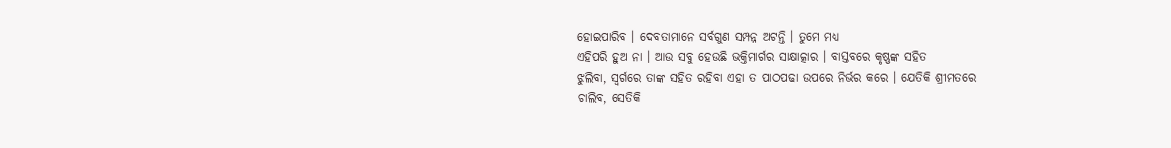ହୋଇପାରିବ । ଦେବତାମାନେ ସର୍ବଗୁଣ ସମ୍ପନ୍ନ ଅଟନ୍ତି । ତୁମେ ମଧ୍ୟ
ଏହିପରି ହୁଅ ନା । ଆଉ ସବୁ ହେଉଛି ଭକ୍ତିମାର୍ଗର ସାକ୍ଷାତ୍କାର । ବାସ୍ତବରେ କୃଷ୍ଣଙ୍କ ସହିତ
ଝୁଲିବା, ସ୍ୱର୍ଗରେ ତାଙ୍କ ସହିତ ରହିବା ଏହା ତ ପାଠପଢା ଉପରେ ନିର୍ଭର କରେ । ଯେତିକି ଶ୍ରୀମତରେ
ଚାଲିବ, ସେତିକି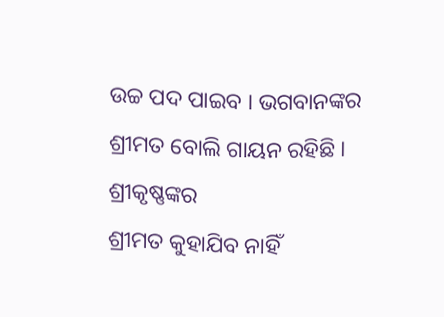ଉଚ୍ଚ ପଦ ପାଇବ । ଭଗବାନଙ୍କର ଶ୍ରୀମତ ବୋଲି ଗାୟନ ରହିଛି । ଶ୍ରୀକୃଷ୍ଣଙ୍କର
ଶ୍ରୀମତ କୁହାଯିବ ନାହିଁ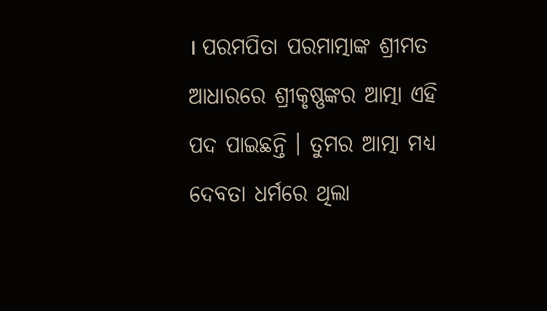। ପରମପିତା ପରମାତ୍ମାଙ୍କ ଶ୍ରୀମତ ଆଧାରରେ ଶ୍ରୀକୃଷ୍ଣଙ୍କର ଆତ୍ମା ଏହି
ପଦ ପାଇଛନ୍ତି । ତୁମର ଆତ୍ମା ମଧ୍ୟ ଦେବତା ଧର୍ମରେ ଥିଲା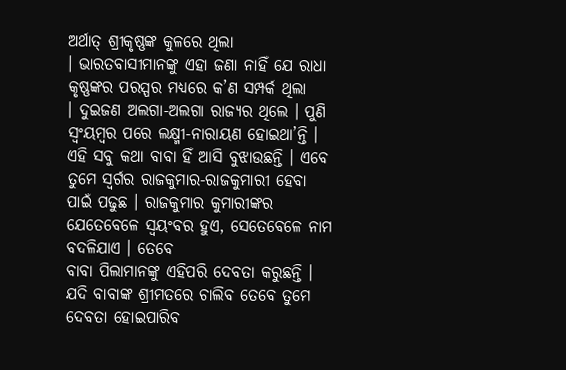ଅର୍ଥାତ୍ ଶ୍ରୀକୃଷ୍ଣଙ୍କ କୁଳରେ ଥିଲା
। ଭାରତବାସୀମାନଙ୍କୁ ଏହା ଜଣା ନାହିଁ ଯେ ରାଧା କୃଷ୍ଣଙ୍କର ପରସ୍ପର ମଧ୍ୟରେ କ’ଣ ସମ୍ପର୍କ ଥିଲା
। ଦୁଇଜଣ ଅଲଗା-ଅଲଗା ରାଜ୍ୟର ଥିଲେ । ପୁଣି ସ୍ୱଂୟମ୍ବର ପରେ ଲକ୍ଷ୍ମୀ-ନାରାୟଣ ହୋଇଥା’ନ୍ତି ।
ଏହି ସବୁ କଥା ବାବା ହିଁ ଆସି ବୁଝାଉଛନ୍ତି । ଏବେ ତୁମେ ସ୍ୱର୍ଗର ରାଜକୁମାର-ରାଜକୁମାରୀ ହେବା
ପାଇଁ ପଢୁଛ । ରାଜକୁମାର କୁମାରୀଙ୍କର ଯେତେବେଳେ ସ୍ୱୟଂବର ହୁଏ, ସେତେବେଳେ ନାମ ବଦଳିଯାଏ । ତେବେ
ବାବା ପିଲାମାନଙ୍କୁ ଏହିପରି ଦେବତା କରୁଛନ୍ତି । ଯଦି ବାବାଙ୍କ ଶ୍ରୀମତରେ ଚାଲିବ ତେବେ ତୁମେ
ଦେବତା ହୋଇପାରିବ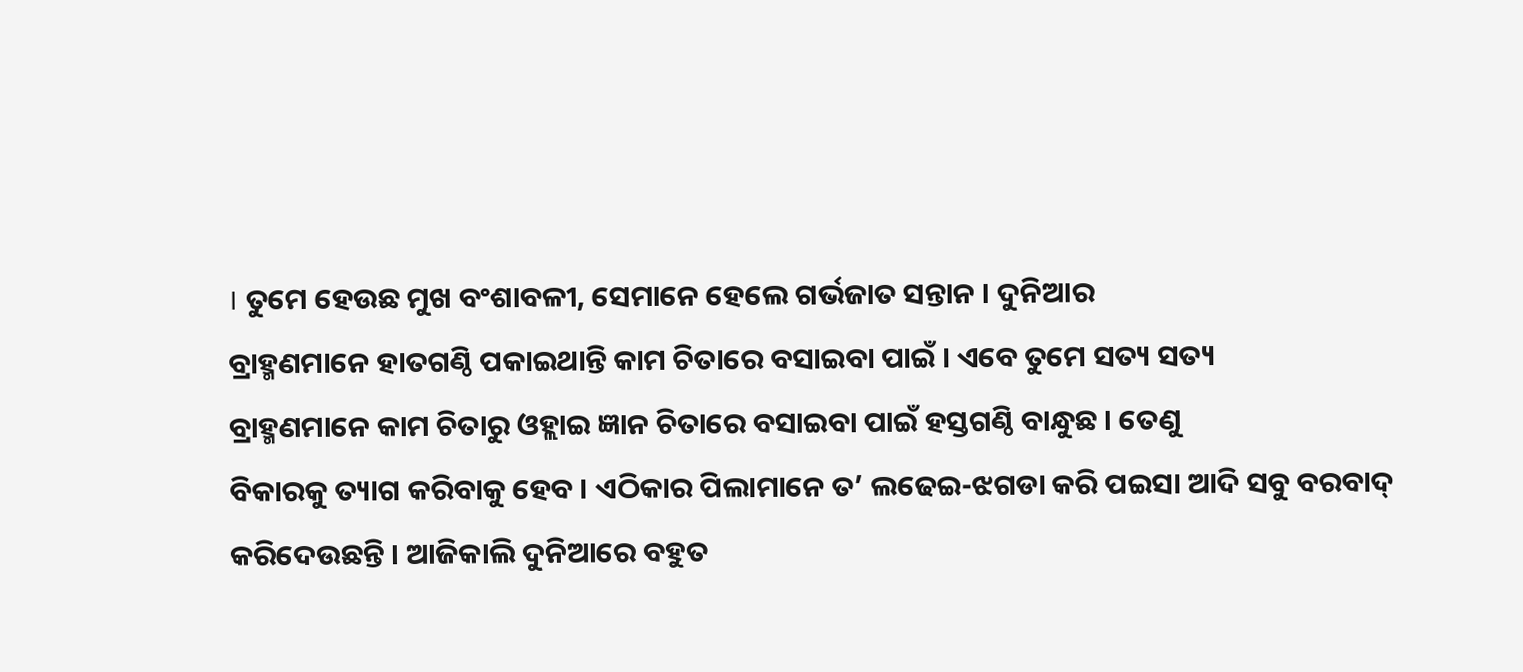। ତୁମେ ହେଉଛ ମୁଖ ବଂଶାବଳୀ, ସେମାନେ ହେଲେ ଗର୍ଭଜାତ ସନ୍ତାନ । ଦୁନିଆର
ବ୍ରାହ୍ମଣମାନେ ହାତଗଣ୍ଠି ପକାଇଥାନ୍ତି କାମ ଚିତାରେ ବସାଇବା ପାଇଁ । ଏବେ ତୁମେ ସତ୍ୟ ସତ୍ୟ
ବ୍ରାହ୍ମଣମାନେ କାମ ଚିତାରୁ ଓହ୍ଲାଇ ଜ୍ଞାନ ଚିତାରେ ବସାଇବା ପାଇଁ ହସ୍ତଗଣ୍ଠି ବାନ୍ଧୁଛ । ତେଣୁ
ବିକାରକୁ ତ୍ୟାଗ କରିବାକୁ ହେବ । ଏଠିକାର ପିଲାମାନେ ତ’ ଲଢେଇ-ଝଗଡା କରି ପଇସା ଆଦି ସବୁ ବରବାଦ୍
କରିଦେଉଛନ୍ତି । ଆଜିକାଲି ଦୁନିଆରେ ବହୁତ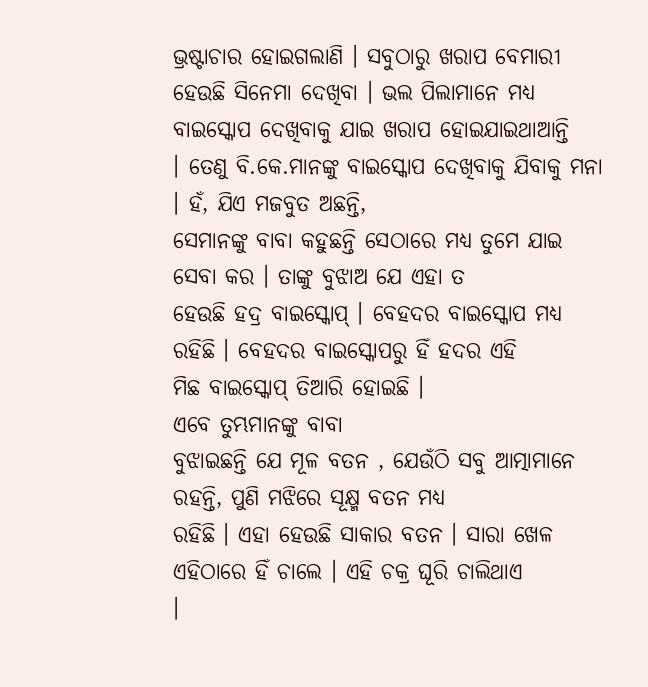ଭ୍ରଷ୍ଟାଚାର ହୋଇଗଲାଣି । ସବୁଠାରୁ ଖରାପ ବେମାରୀ
ହେଉଛି ସିନେମା ଦେଖିବା । ଭଲ ପିଲାମାନେ ମଧ୍ୟ ବାଇସ୍କୋପ ଦେଖିବାକୁ ଯାଇ ଖରାପ ହୋଇଯାଇଥାଆନ୍ତି
। ତେଣୁ ବି.କେ.ମାନଙ୍କୁ ବାଇସ୍କୋପ ଦେଖିବାକୁ ଯିବାକୁ ମନା । ହଁ, ଯିଏ ମଜବୁତ ଅଛନ୍ତି,
ସେମାନଙ୍କୁ ବାବା କହୁଛନ୍ତି ସେଠାରେ ମଧ୍ୟ ତୁମେ ଯାଇ ସେବା କର । ତାଙ୍କୁ ବୁଝାଅ ଯେ ଏହା ତ
ହେଉଛି ହଦ୍ର ବାଇସ୍କୋପ୍ । ବେହଦର ବାଇସ୍କୋପ ମଧ୍ୟ ରହିଛି । ବେହଦର ବାଇସ୍କୋପରୁ ହିଁ ହଦର ଏହି
ମିଛ ବାଇସ୍କୋପ୍ ତିଆରି ହୋଇଛି ।
ଏବେ ତୁମ୍ଭମାନଙ୍କୁ ବାବା
ବୁଝାଇଛନ୍ତି ଯେ ମୂଳ ବତନ , ଯେଉଁଠି ସବୁ ଆତ୍ମାମାନେ ରହନ୍ତି, ପୁଣି ମଝିରେ ସୂକ୍ଷ୍ମ ବତନ ମଧ୍ୟ
ରହିଛି । ଏହା ହେଉଛି ସାକାର ବତନ । ସାରା ଖେଳ ଏହିଠାରେ ହିଁ ଚାଲେ । ଏହି ଚକ୍ର ଘୂରି ଚାଲିଥାଏ
।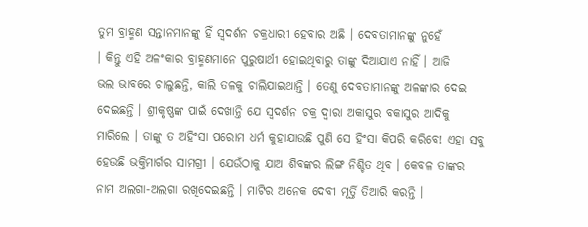ତୁମ ବ୍ରାହ୍ମଣ ସନ୍ତାନମାନଙ୍କୁ ହିଁ ସ୍ୱଦର୍ଶନ ଚକ୍ରଧାରୀ ହେବାର ଅଛି । ଦେବତାମାନଙ୍କୁ ନୁହେଁ
। କିନ୍ତୁ ଏହି ଅଳଂକାର ବ୍ରାହ୍ମଣମାନେ ପୁରୁଷାର୍ଥୀ ହୋଇଥିବାରୁ ତାଙ୍କୁ ଦିଆଯାଏ ନାହିଁ । ଆଜି
ଭଲ ଭାବରେ ଚାଲୁଛନ୍ତି, କାଲି ତଳକୁ ଚାଲିଯାଇଥାନ୍ତି । ତେଣୁ ଦେବତାମାନଙ୍କୁ ଅଳଙ୍କାର ଦେଇ
ଦେଇଛନ୍ତି । ଶ୍ରୀକୃଷ୍ଣଙ୍କ ପାଇଁ ଦେଖାନ୍ତି ଯେ ସ୍ୱଦର୍ଶନ ଚକ୍ର ଦ୍ୱାରା ଅକାସୁର ବକାସୁର ଆଦିକୁ
ମାରିଲେ । ତାଙ୍କୁ ତ ଅହିଂସା ପରୋମ ଧର୍ମ କୁହାଯାଉଛି ପୁଣି ସେ ହିଂସା କିପରି କରିବେ! ଏହା ସବୁ
ହେଉଛି ଭକ୍ତିମାର୍ଗର ସାମଗ୍ରୀ । ଯେଉଁଠାକୁ ଯାଅ ଶିବଙ୍କର ଲିଙ୍ଗ ନିଶ୍ଚିତ ଥିବ । କେବଳ ତାଙ୍କର
ନାମ ଅଲଗା-ଅଲଗା ରଖିଦେଇଛନ୍ତି । ମାଟିର ଅନେକ ଦେବୀ ମୂର୍ତ୍ତି ତିଆରି କରନ୍ତି ।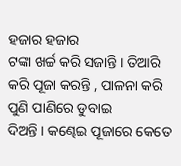ହଜାର ହଜାର
ଟଙ୍କା ଖର୍ଚ୍ଚ କରି ସଜାନ୍ତି । ତିଆରି କରି ପୂଜା କରନ୍ତି , ପାଳନା କରି ପୁଣି ପାଣିରେ ଡୁବାଇ
ଦିଅନ୍ତି । କଣ୍ଢେଇ ପୂଜାରେ କେତେ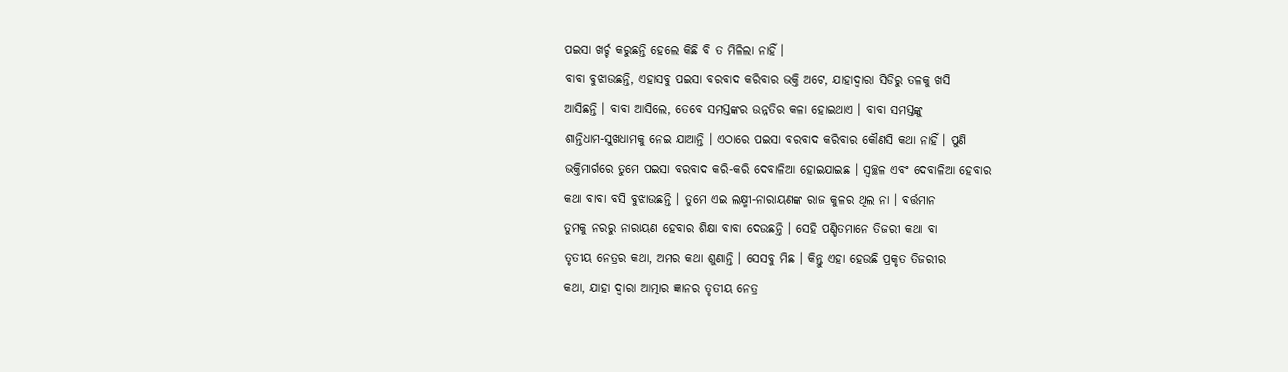ପଇସା ଖର୍ଚ୍ଚ କରୁଛନ୍ତି ହେଲେ କିଛି ବି ତ ମିଳିଲା ନାହିଁ ।
ବାବା ବୁଝାଉଛନ୍ତି, ଏହାସବୁ ପଇସା ବରବାଦ କରିବାର ଭକ୍ତି ଅଟେ, ଯାହାଦ୍ୱାରା ସିଡିରୁ ତଳକୁ ଖସି
ଆସିଛନ୍ତି । ବାବା ଆସିଲେ, ତେବେ ସମସ୍ତଙ୍କର ଉନ୍ନତିର କଳା ହୋଇଥାଏ । ବାବା ସମସ୍ତଙ୍କୁ
ଶାନ୍ତିଧାମ-ସୁଖଧାମକୁ ନେଇ ଯାଆନ୍ତି । ଏଠାରେ ପଇସା ବରବାଦ କରିବାର କୌଣସି କଥା ନାହିଁ । ପୁଣି
ଭକ୍ତିମାର୍ଗରେ ତୁମେ ପଇସା ବରବାଦ କରି-କରି ଦେବାଳିଆ ହୋଇଯାଇଛ । ସ୍ୱଚ୍ଛଳ ଏବଂ ଦେବାଳିଆ ହେବାର
କଥା ବାବା ବସି ବୁଝାଉଛନ୍ତି । ତୁମେ ଏଇ ଲକ୍ଷ୍ମୀ-ନାରାୟଣଙ୍କ ରାଜ କୁଳର ଥିଲ ନା । ବର୍ତ୍ତମାନ
ତୁମକୁ ନରରୁ ନାରାୟଣ ହେବାର ଶିକ୍ଷା ବାବା ଦେଉଛନ୍ତି । ସେହି ପଣ୍ଡିତମାନେ ତିଜରୀ କଥା ବା
ତୃତୀୟ ନେତ୍ରର କଥା, ଅମର କଥା ଶୁଣାନ୍ତି । ସେସବୁ ମିଛ । କିନ୍ତୁ ଏହା ହେଉଛି ପ୍ରକୃତ ତିଜରୀର
କଥା, ଯାହା ଦ୍ୱାରା ଆତ୍ମାର ଜ୍ଞାନର ତୃତୀୟ ନେତ୍ର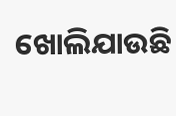ଖୋଲିଯାଉଛି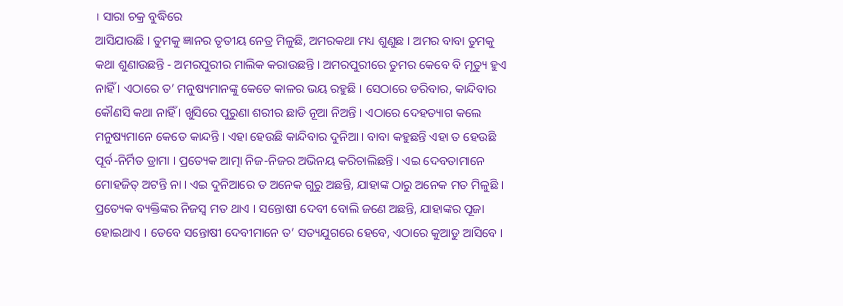। ସାରା ଚକ୍ର ବୁଦ୍ଧିରେ
ଆସିଯାଉଛି । ତୁମକୁ ଜ୍ଞାନର ତୃତୀୟ ନେତ୍ର ମିଳୁଛି, ଅମରକଥା ମଧ୍ୟ ଶୁଣୁଛ । ଅମର ବାବା ତୁମକୁ
କଥା ଶୁଣାଉଛନ୍ତି - ଅମରପୁରୀର ମାଲିକ କରାଉଛନ୍ତି । ଅମରପୁରୀରେ ତୁମର କେବେ ବି ମୃତ୍ୟୁ ହୁଏ
ନାହିଁ । ଏଠାରେ ତ’ ମନୁଷ୍ୟମାନଙ୍କୁ କେତେ କାଳର ଭୟ ରହୁଛି । ସେଠାରେ ଡରିବାର, କାନ୍ଦିବାର
କୌଣସି କଥା ନାହିଁ । ଖୁସିରେ ପୁରୁଣା ଶରୀର ଛାଡି ନୂଆ ନିଅନ୍ତି । ଏଠାରେ ଦେହତ୍ୟାଗ କଲେ
ମନୁଷ୍ୟମାନେ କେତେ କାନ୍ଦନ୍ତି । ଏହା ହେଉଛି କାନ୍ଦିବାର ଦୁନିଆ । ବାବା କହୁଛନ୍ତି ଏହା ତ ହେଉଛି
ପୂର୍ବ-ନିର୍ମିତ ଡ୍ରାମା । ପ୍ରତ୍ୟେକ ଆତ୍ମା ନିଜ-ନିଜର ଅଭିନୟ କରିଚାଲିଛନ୍ତି । ଏଇ ଦେବତାମାନେ
ମୋହଜିତ୍ ଅଟନ୍ତି ନା । ଏଇ ଦୁନିଆରେ ତ ଅନେକ ଗୁରୁ ଅଛନ୍ତି, ଯାହାଙ୍କ ଠାରୁ ଅନେକ ମତ ମିଳୁଛି ।
ପ୍ରତ୍ୟେକ ବ୍ୟକ୍ତିଙ୍କର ନିଜସ୍ୱ ମତ ଥାଏ । ସନ୍ତୋଷୀ ଦେବୀ ବୋଲି ଜଣେ ଅଛନ୍ତି, ଯାହାଙ୍କର ପୂଜା
ହୋଇଥାଏ । ତେବେ ସନ୍ତୋଷୀ ଦେବୀମାନେ ତ’ ସତ୍ୟଯୁଗରେ ହେବେ, ଏଠାରେ କୁଆଡୁ ଆସିବେ ।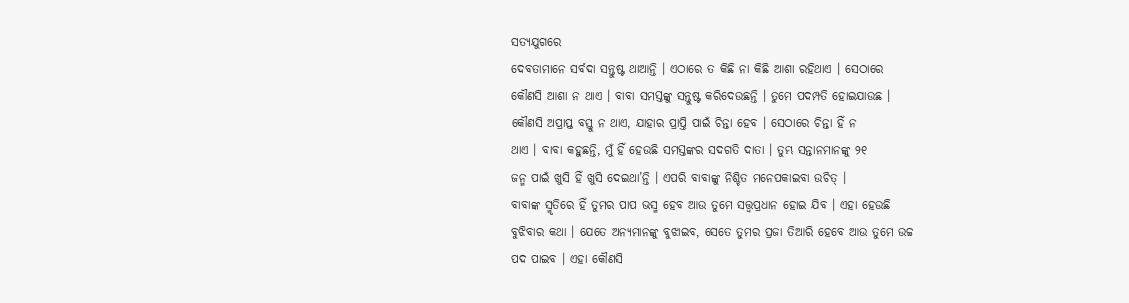ସତ୍ୟଯୁଗରେ
ଦେବତାମାନେ ସର୍ବଦା ସନ୍ତୁଷ୍ଟ ଥାଆନ୍ତି । ଏଠାରେ ତ କିଛି ନା କିଛି ଆଶା ରହିଥାଏ । ସେଠାରେ
କୌଣସି ଆଶା ନ ଥାଏ । ବାବା ସମସ୍ତଙ୍କୁ ସନ୍ତୁଷ୍ଟ କରିଦେଉଛନ୍ତି । ତୁମେ ପଦମ୍ପତି ହୋଇଯାଉଛ ।
କୌଣସି ଅପ୍ରାପ୍ତ ବସ୍ତୁ ନ ଥାଏ, ଯାହାର ପ୍ରାପ୍ତି ପାଇଁ ଚିନ୍ତା ହେବ । ସେଠାରେ ଚିନ୍ତା ହିଁ ନ
ଥାଏ । ବାବା କହୁଛନ୍ତି, ମୁଁ ହିଁ ହେଉଛି ସମସ୍ତଙ୍କର ସଦଗତି ଦାତା । ତୁମ୍ଭ ସନ୍ତାନମାନଙ୍କୁ ୨୧
ଜନ୍ମ ପାଇଁ ଖୁସି ହିଁ ଖୁସି ଦେଇଥା’ନ୍ତି । ଏପରି ବାବାଙ୍କୁ ନିଶ୍ଚିତ ମନେପକାଇବା ଉଚିତ୍ ।
ବାବାଙ୍କ ସ୍ମୃତିରେ ହିଁ ତୁମର ପାପ ଭସ୍ମ ହେବ ଆଉ ତୁମେ ସତ୍ତ୍ୱପ୍ରଧାନ ହୋଇ ଯିବ । ଏହା ହେଉଛି
ବୁଝିବାର କଥା । ଯେତେ ଅନ୍ୟମାନଙ୍କୁ ବୁଝାଇବ, ସେତେ ତୁମର ପ୍ରଜା ତିଆରି ହେବେ ଆଉ ତୁମେ ଉଚ୍ଚ
ପଦ ପାଇବ । ଏହା କୌଣସି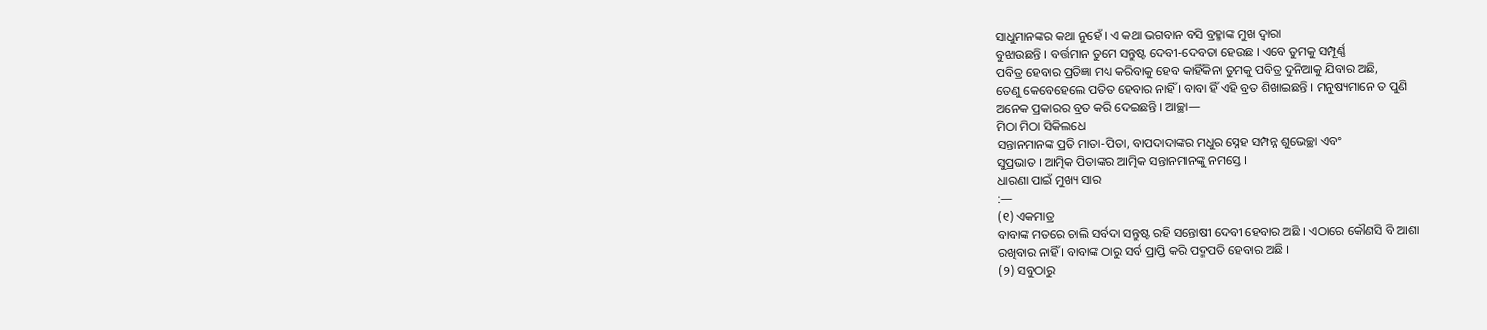ସାଧୁମାନଙ୍କର କଥା ନୁହେଁ । ଏ କଥା ଭଗବାନ ବସି ବ୍ରହ୍ମାଙ୍କ ମୁଖ ଦ୍ୱାରା
ବୁଝାଉଛନ୍ତି । ବର୍ତ୍ତମାନ ତୁମେ ସନ୍ତୁଷ୍ଟ ଦେବୀ-ଦେବତା ହେଉଛ । ଏବେ ତୁମକୁ ସମ୍ପୂର୍ଣ୍ଣ
ପବିତ୍ର ହେବାର ପ୍ରତିଜ୍ଞା ମଧ୍ୟ କରିବାକୁ ହେବ କାହିଁକିନା ତୁମକୁ ପବିତ୍ର ଦୁନିଆକୁ ଯିବାର ଅଛି,
ତେଣୁ କେବେହେଲେ ପତିତ ହେବାର ନାହିଁ । ବାବା ହିଁ ଏହି ବ୍ରତ ଶିଖାଇଛନ୍ତି । ମନୁଷ୍ୟମାନେ ତ ପୁଣି
ଅନେକ ପ୍ରକାରର ବ୍ରତ କରି ଦେଇଛନ୍ତି । ଆଚ୍ଛା—
ମିଠା ମିଠା ସିକିଲଧେ
ସନ୍ତାନମାନଙ୍କ ପ୍ରତି ମାତା-ପିତା, ବାପଦାଦାଙ୍କର ମଧୁର ସ୍ନେହ ସମ୍ପନ୍ନ ଶୁଭେଚ୍ଛା ଏବଂ
ସୁପ୍ରଭାତ । ଆତ୍ମିକ ପିତାଙ୍କର ଆତ୍ମିକ ସନ୍ତାନମାନଙ୍କୁ ନମସ୍ତେ ।
ଧାରଣା ପାଇଁ ମୁଖ୍ୟ ସାର
:—
(୧) ଏକମାତ୍ର
ବାବାଙ୍କ ମତରେ ଚାଲି ସର୍ବଦା ସନ୍ତୁଷ୍ଟ ରହି ସନ୍ତୋଷୀ ଦେବୀ ହେବାର ଅଛି । ଏଠାରେ କୌଣସି ବି ଆଶା
ରଖିବାର ନାହିଁ । ବାବାଙ୍କ ଠାରୁ ସର୍ବ ପ୍ରାପ୍ତି କରି ପଦ୍ମପତି ହେବାର ଅଛି ।
(୨) ସବୁଠାରୁ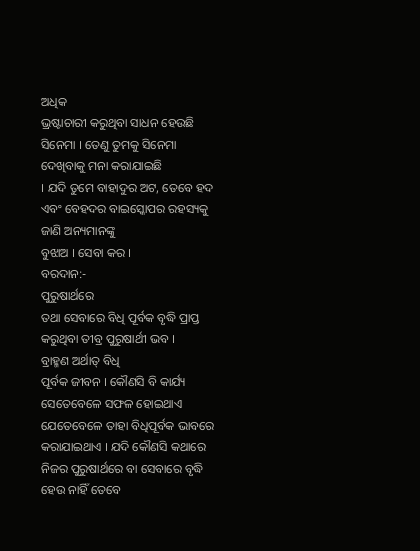ଅଧିକ
ଭ୍ରଷ୍ଟାଚାରୀ କରୁଥିବା ସାଧନ ହେଉଛି ସିନେମା । ତେଣୁ ତୁମକୁ ସିନେମା ଦେଖିବାକୁ ମନା କରାଯାଇଛି
। ଯଦି ତୁମେ ବାହାଦୁର ଅଟ, ତେବେ ହଦ ଏବଂ ବେହଦର ବାଇସ୍କୋପର ରହସ୍ୟକୁ ଜାଣି ଅନ୍ୟମାନଙ୍କୁ
ବୁଝାଅ । ସେବା କର ।
ବରଦାନ:-
ପୁରୁଷାର୍ଥରେ
ତଥା ସେବାରେ ବିଧି ପୂର୍ବକ ବୃଦ୍ଧି ପ୍ରାପ୍ତ କରୁଥିବା ତୀବ୍ର ପୁରୁଷାର୍ଥୀ ଭବ ।
ବ୍ରାହ୍ମଣ ଅର୍ଥାତ୍ ବିଧି
ପୂର୍ବକ ଜୀବନ । କୌଣସି ବି କାର୍ଯ୍ୟ ସେତେବେଳେ ସଫଳ ହୋଇଥାଏ ଯେତେବେଳେ ତାହା ବିଧିପୂର୍ବକ ଭାବରେ
କରାଯାଇଥାଏ । ଯଦି କୌଣସି କଥାରେ ନିଜର ପୁରୁଷାର୍ଥରେ ବା ସେବାରେ ବୃଦ୍ଧି ହେଉ ନାହିଁ ତେବେ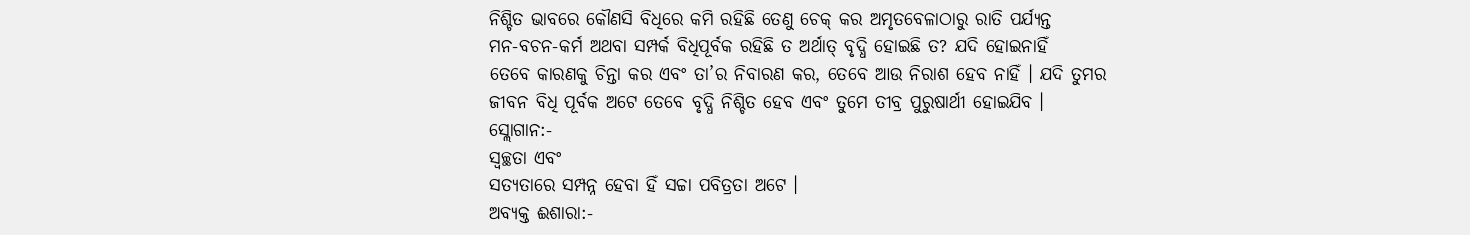ନିଶ୍ଚିତ ଭାବରେ କୌଣସି ବିଧିରେ କମି ରହିଛି ତେଣୁ ଚେକ୍ କର ଅମୃତବେଳାଠାରୁ ରାତି ପର୍ଯ୍ୟନ୍ତ
ମନ-ବଚନ-କର୍ମ ଅଥବା ସମ୍ପର୍କ ବିଧିପୂର୍ବକ ରହିଛି ତ ଅର୍ଥାତ୍ ବୃଦ୍ଧି ହୋଇଛି ତ? ଯଦି ହୋଇନାହିଁ
ତେବେ କାରଣକୁ ଚିନ୍ତା କର ଏବଂ ତା’ର ନିବାରଣ କର, ତେବେ ଆଉ ନିରାଶ ହେବ ନାହିଁ । ଯଦି ତୁମର
ଜୀବନ ବିଧି ପୂର୍ବକ ଅଟେ ତେବେ ବୃଦ୍ଧି ନିଶ୍ଚିତ ହେବ ଏବଂ ତୁମେ ତୀବ୍ର ପୁରୁଷାର୍ଥୀ ହୋଇଯିବ ।
ସ୍ଲୋଗାନ:-
ସ୍ୱଚ୍ଛତା ଏବଂ
ସତ୍ୟତାରେ ସମ୍ପନ୍ନ ହେବା ହିଁ ସଚ୍ଚା ପବିତ୍ରତା ଅଟେ ।
ଅବ୍ୟକ୍ତ ଈଶାରା:-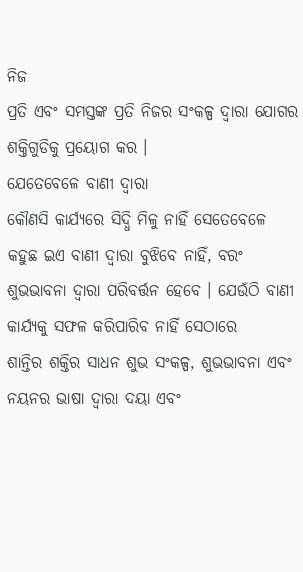ନିଜ
ପ୍ରତି ଏବଂ ସମସ୍ତଙ୍କ ପ୍ରତି ନିଜର ସଂକଳ୍ପ ଦ୍ୱାରା ଯୋଗର ଶକ୍ତିଗୁଡିକୁ ପ୍ରୟୋଗ କର ।
ଯେତେବେଳେ ବାଣୀ ଦ୍ୱାରା
କୌଣସି କାର୍ଯ୍ୟରେ ସିଦ୍ଧି ମିଳୁ ନାହିଁ ସେତେବେଳେ କହୁଛ ଇଏ ବାଣୀ ଦ୍ୱାରା ବୁଝିବେ ନାହିଁ, ବରଂ
ଶୁଭଭାବନା ଦ୍ୱାରା ପରିବର୍ତ୍ତନ ହେବେ । ଯେଉଁଠି ବାଣୀ କାର୍ଯ୍ୟକୁ ସଫଳ କରିପାରିବ ନାହିଁ ସେଠାରେ
ଶାନ୍ତିର ଶକ୍ତିର ସାଧନ ଶୁଭ ସଂକଳ୍ପ, ଶୁଭଭାବନା ଏବଂ ନୟନର ଭାଷା ଦ୍ୱାରା ଦୟା ଏବଂ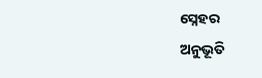ସ୍ନେହର
ଅନୁଭୂତି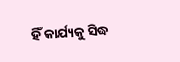ହିଁ କାର୍ଯ୍ୟକୁ ସିଦ୍ଧ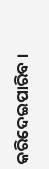କରିଦେଇପାରିବ ।